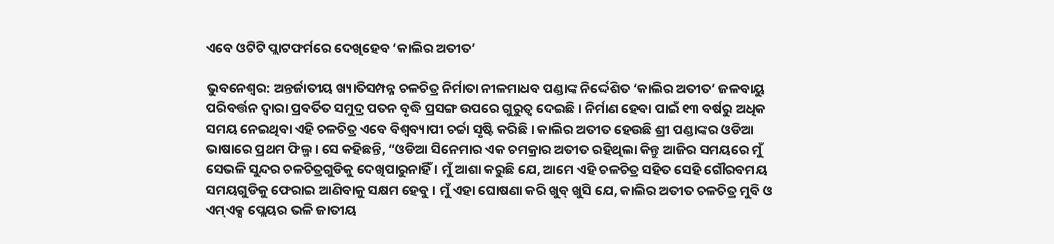ଏବେ ଓଟିଟି ପ୍ଲାଟଫର୍ମରେ ଦେଖିହେବ ‘କାଲିର ଅତୀତ’

ଭୁବନେଶ୍ୱର: ଅନ୍ତର୍ଜାତୀୟ ଖ୍ୟାତିସମ୍ପନ୍ନ ଚଳଚିତ୍ର ନିର୍ମାତା ନୀଳମାଧବ ପଣ୍ଡାଙ୍କ ନିର୍ଦ୍ଦେଶିତ ‘କାଲିର ଅତୀତ’ ଜଳବାୟୁ ପରିବର୍ତ୍ତନ ଦ୍ୱାରା ପ୍ରବର୍ତିତ ସମୁଦ୍ର ପତନ ବୃଦ୍ଧି ପ୍ରସଙ୍ଗ ଉପରେ ଗୁରୁତ୍ୱ ଦେଇଛି । ନିର୍ମାଣ ହେବା ପାଇଁ ୧୩ ବର୍ଷରୁ ଅଧିକ ସମୟ ନେଇଥିବା ଏହି ଚଳଚିତ୍ର ଏବେ ବିଶ୍ୱବ୍ୟାପୀ ଚର୍ଚ୍ଚା ସୃଷ୍ଟି କରିଛି । କାଲିର ଅତୀତ ହେଉଛି ଶ୍ରୀ ପଣ୍ଡାଙ୍କର ଓଡିଆ ଭାଷାରେ ପ୍ରଥମ ଫିଲ୍ମ । ସେ କହିଛନ୍ତି, “ଓଡିଆ ସିନେମାର ଏକ ଚମକ୍ରାର ଅତୀତ ରହିଥିଲା କିନ୍ତୁ ଆଜିର ସମୟରେ ମୁଁ ସେଭଳି ସୁନ୍ଦର ଚଳଚିତ୍ରଗୁଡିକୁ ଦେଖିପାରୁନାହିଁ । ମୁଁ ଆଶା କରୁଛି ଯେ, ଆମେ ଏହି ଚଳଚିତ୍ର ସହିତ ସେହି ଗୌରବମୟ ସମୟଗୁଡିକୁ ଫେରାଇ ଆଣିବାକୁ ସକ୍ଷମ ହେବୁ । ମୁଁ ଏହା ଘୋଷଣା କରି ଖୁବ୍ ଖୁସି ଯେ, କାଲିର ଅତୀତ ଚଳଚିତ୍ର ମୁବି ଓ ଏମ୍ଏକ୍ସ ପ୍ଲେୟର ଭଳି ଜାତୀୟ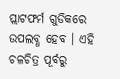ପ୍ଲାଟଫର୍ମ ଗୁଡିକରେ ଉପଲବ୍ଧ ହେବ । ଏହି ଚଳଚିତ୍ର ପୂର୍ବରୁ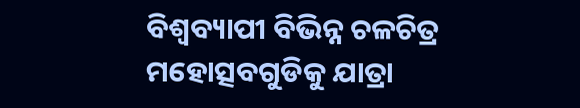ବିଶ୍ୱବ୍ୟାପୀ ବିଭିନ୍ନ ଚଳଚିତ୍ର ମହୋତ୍ସବଗୁଡିକୁ ଯାତ୍ରା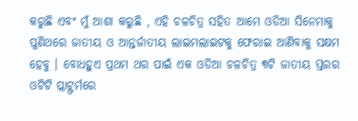କରୁଛି ଏବଂ ମୁଁ ଆଶା କରୁଛି , ଏହି ଚଳଚିତ୍ର ସହିତ ଆମେ ଓଡିଆ ସିନେମାକୁ ପୁଣିଥରେ ଜାତୀୟ ଓ ଆନ୍ତର୍ଜାତୀୟ ଲାଇମଲାଇଟକୁ ଫେରାଇ ଆଣିବାକୁ ସକ୍ଷମ ହେବୁ । ବୋଧହୁଏ ପ୍ରଥମ ଥର ପାଇଁ ଏକ ଓଡିଆ ଚଳଚିତ୍ର ୩ଟି ଜାତୀୟ ସ୍ତରର ଓଟିଟି ପ୍ଲାଟ୍ଫର୍ମରେ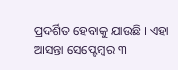ପ୍ରଦର୍ଶିତ ହେବାକୁ ଯାଉଛି । ଏହା ଆସନ୍ତା ସେପ୍ଟେମ୍ବର ୩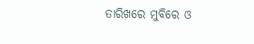ତାରିଖରେ ମୁବିରେ ଓ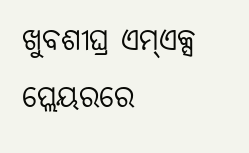ଖୁବଶୀଘ୍ର ଏମ୍ଏକ୍ସ ପ୍ଲେୟରରେ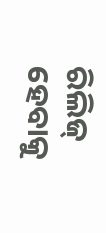ରିଲିଜ୍ ହେବାକୁ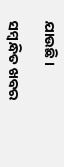ଯାଉଛି ।

ସମ୍ବନ୍ଧିତ ଖବର